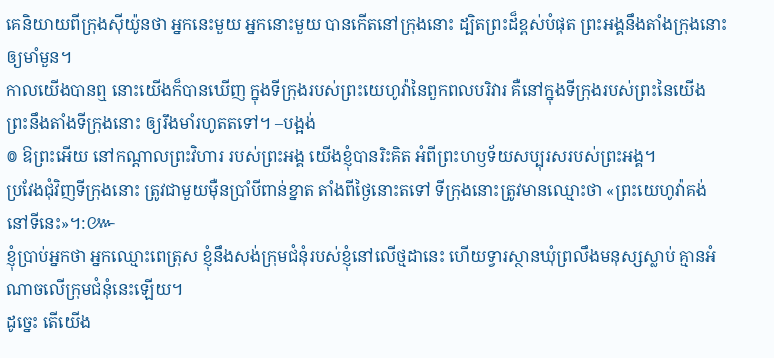គេនិយាយពីក្រុងស៊ីយ៉ូនថា អ្នកនេះមួយ អ្នកនោះមួយ បានកើតនៅក្រុងនោះ ដ្បិតព្រះដ៏ខ្ពស់បំផុត ព្រះអង្គនឹងតាំងក្រុងនោះឲ្យមាំមួន។
កាលយើងបានឮ នោះយើងក៏បានឃើញ ក្នុងទីក្រុងរបស់ព្រះយេហូវ៉ានៃពួកពលបរិវារ គឺនៅក្នុងទីក្រុងរបស់ព្រះនៃយើង ព្រះនឹងតាំងទីក្រុងនោះ ឲ្យរឹងមាំរហូតតទៅ។ –បង្អង់
៙ ឱព្រះអើយ នៅកណ្ដាលព្រះវិហារ របស់ព្រះអង្គ យើងខ្ញុំបានរិះគិត អំពីព្រះហឫទ័យសប្បុរសរបស់ព្រះអង្គ។
ប្រវែងជុំវិញទីក្រុងនោះ ត្រូវជាមួយម៉ឺនប្រាំបីពាន់ខ្នាត តាំងពីថ្ងៃនោះតទៅ ទីក្រុងនោះត្រូវមានឈ្មោះថា «ព្រះយេហូវ៉ាគង់នៅទីនេះ»។:៚
ខ្ញុំប្រាប់អ្នកថា អ្នកឈ្មោះពេត្រុស ខ្ញុំនឹងសង់ក្រុមជំនុំរបស់ខ្ញុំនៅលើថ្មដានេះ ហើយទ្វារស្ថានឃុំព្រលឹងមនុស្សស្លាប់ គ្មានអំណាចលើក្រុមជំនុំនេះឡើយ។
ដូច្នេះ តើយើង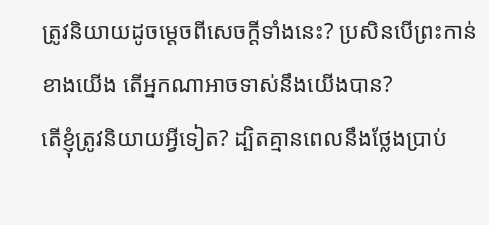ត្រូវនិយាយដូចម្តេចពីសេចក្តីទាំងនេះ? ប្រសិនបើព្រះកាន់ខាងយើង តើអ្នកណាអាចទាស់នឹងយើងបាន?
តើខ្ញុំត្រូវនិយាយអ្វីទៀត? ដ្បិតគ្មានពេលនឹងថ្លែងប្រាប់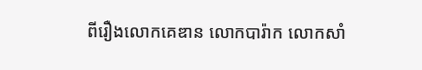ពីរឿងលោកគេឌាន លោកបារ៉ាក លោកសាំ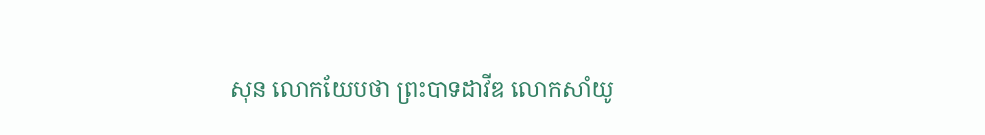សុន លោកយែបថា ព្រះបាទដាវីឌ លោកសាំយូ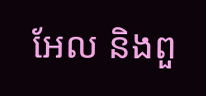អែល និងពួ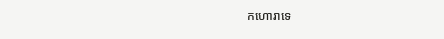កហោរាទេ